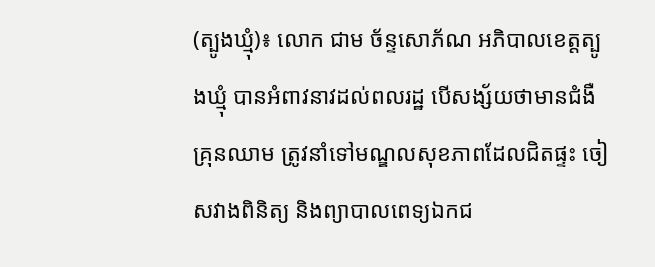(ត្បូងឃ្មុំ)៖ លោក ជាម ច័ន្ទសោភ័ណ អភិបាលខេត្តត្បូងឃ្មុំ បានអំពាវនាវដល់ពលរដ្ឋ បើសង្ស័យថាមានជំងឺគ្រុនឈាម ត្រូវនាំទៅមណ្ឌលសុខភាពដែលជិតផ្ទះ ចៀសវាងពិនិត្យ និងព្យាបាលពេទ្យឯកជ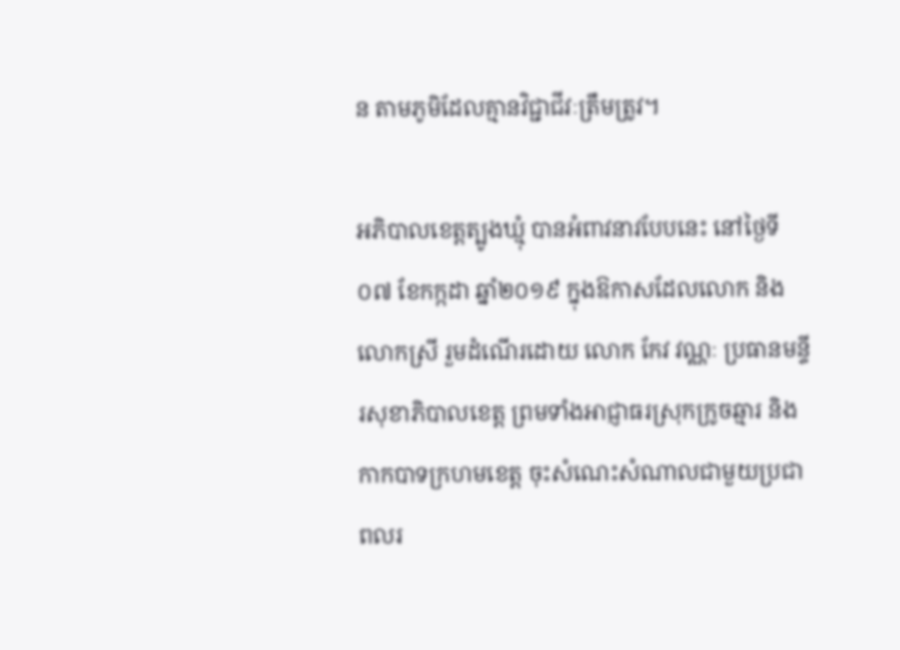ន តាមភូមិដែលគ្មានវិជ្ជាជីវៈត្រឹមត្រូវ។

អភិបាលខេត្តត្បូងឃ្មុំ បានអំពាវនាវបែបនេះ នៅថ្ងៃទី០៧ ខែកក្កដា ឆ្នាំ២០១៩ ក្នុងឱកាសដែលលោក និងលោកស្រី រួមដំណើរដោយ លោក កែវ វណ្ណៈ ប្រធានមន្ទីរសុខាភិបាលខេត្ត ព្រមទាំងអាជ្ញាធរស្រុកក្រូចឆ្មារ និងកាកបាទក្រហមខេត្ត ចុះសំណេះសំណាលជាមួយប្រជាពលរ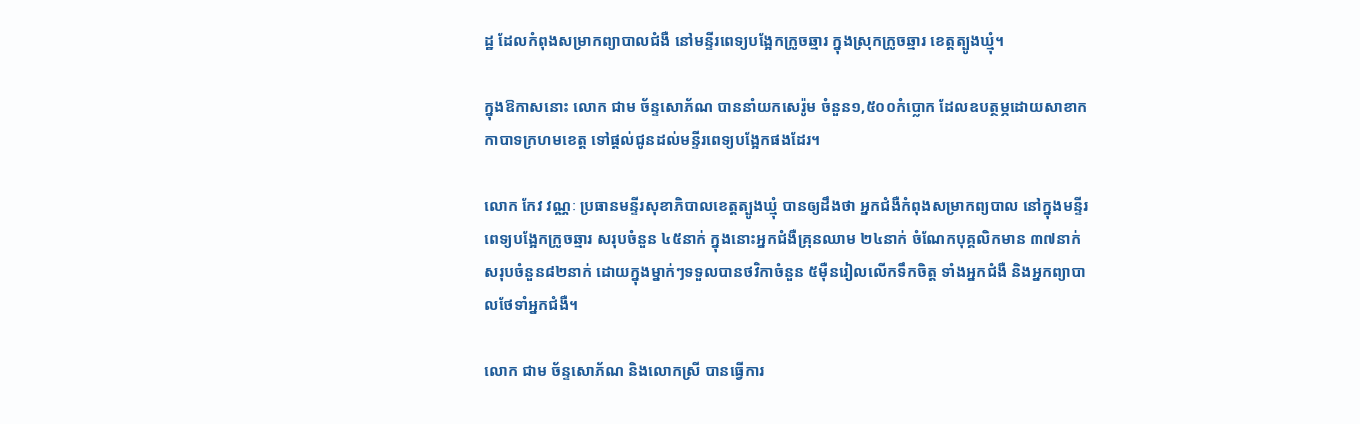ដ្ឋ ដែលកំពុងសម្រាកព្យាបាលជំងឺ នៅមន្ទីរពេទ្យបង្អែកក្រូចឆ្មារ ក្នុងស្រុកក្រូចឆ្មារ ខេត្តត្បូងឃ្មុំ។

ក្នុងឱកាសនោះ លោក ជាម ច័ន្ទសោភ័ណ បាននាំយកសេរ៉ូម ចំនួន១,៥០០កំប្លោក ដែលឧបត្ថម្ភដោយសាខាកកាបាទក្រហមខេត្ត ទៅផ្តល់ជូនដល់មន្ទីរពេទ្យបង្អែកផងដែរ។

លោក កែវ វណ្ណៈ ប្រធានមន្ទីរសុខាភិបាលខេត្តត្បូងឃ្មុំ បានឲ្យដឹងថា អ្នកជំងឺកំពុងសម្រាកព្យបាល នៅក្នុងមន្ទីរពេទ្យបង្អែកក្រូចឆ្មារ សរុបចំនួន ៤៥នាក់ ក្នុងនោះអ្នកជំងឺគ្រុនឈាម ២៤នាក់ ចំណែកបុគ្គលិកមាន ៣៧នាក់ សរុបចំនួន៨២នាក់ ដោយក្នុងម្នាក់ៗទទួលបានថវិកាចំនួន ៥ម៉ឺនរៀលលើកទឹកចិត្ត ទាំងអ្នកជំងឺ និងអ្នកព្យាបាលថែទាំអ្នកជំងឺ។

លោក ជាម ច័ន្ទសោភ័ណ និងលោកស្រី បានធ្វើការ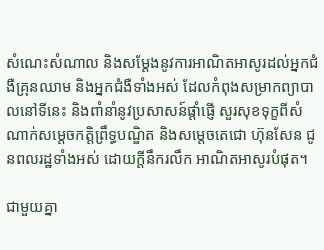សំណេះសំណាល និងសម្តែងនូវការអាណិតអាសូរដល់អ្នកជំងឺគ្រុនឈាម និងអ្នកជំងឺទាំងអស់ ដែលកំពុងសម្រាកព្យាបាលនៅទីនេះ និងពាំនាំនូវប្រសាសន៍ផ្តាំផ្ញើ សួរសុខទុក្ខពីសំណាក់សម្តេចកត្តិព្រឹទ្ធបណ្ឌិត និងសម្តេចតេជោ ហ៊ុនសែន ជូនពលរដ្ឋទាំងអស់ ដោយក្តីនឹករលឹក អាណិតអាសូរបំផុត។

ជាមួយគ្នា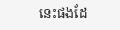នេះផងដែ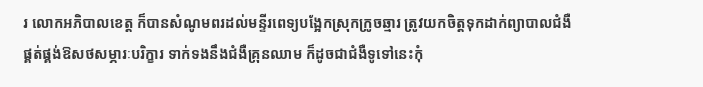រ លោកអភិបាលខេត្ត ក៏បានសំណូមពរដល់មន្ទីរពេទ្យបង្អែកស្រុកក្រូចឆ្មារ ត្រូវយកចិត្តទុកដាក់ព្យាបាលជំងឺ ផ្គត់ផ្គង់ឱសថសម្ភារៈបរិក្ខារ ទាក់ទងនឹងជំងឺគ្រុនឈាម ក៏ដូចជាជំងឺទូទៅនេះកុំ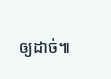ឲ្យដាច់៕